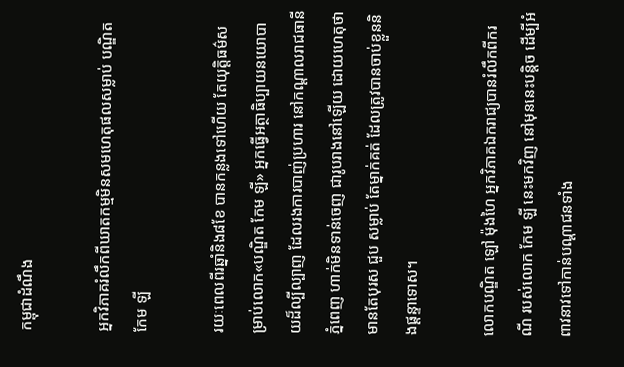កម្ពុជាដំណឹង

អ្នកវិភាគរំលឹកពីឃាតកម្មមិនសមហេតុផលសម្លាប់ បណ្ឌិត កែម ឡី

រយៈពេលពីរឆ្នាំនិង៨ខែ បានកន្លងទៅហើយ តែយុត្តិធម៌សម្រាប់លោក«បណ្ឌិត កែម ឡី» អ្នកធ្វើអត្ថាធិប្បាយនយោបាយដ៏ល្បីល្បាញ ដែលរងការបាញ់ប្រហារ នៅកណ្ដាលរាជធានីភ្នំពេញ ហាក់មិនទាន់ចេញ ជារូបរាងនៅឡើយ ដោយហេតុថា មានតែបុរស ជួប សម្លាប់ តែម្នាក់គត់ ដែលត្រូវបានចាប់ខ្លួននិងផ្ដន្ទាទោស។

លោកបណ្ឌិត ឡៅ ម៉ុងហៃ អ្នកវិភាគឯករាជ្យបានរំលឹកពីករណី របស់លោក កែម ឡី នេះមកវិញ នៅមុននេះបន្តិច ដើម្បីអំពាវនាវទៅកាន់បណ្ដាជនទាំង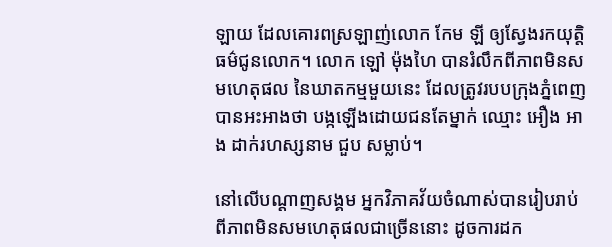ឡាយ ដែលគោរពស្រឡាញ់លោក កែម ឡី ឲ្យស្វែងរកយុត្តិធម៌ជូនលោក។ លោក ឡៅ ម៉ុងហៃ បានរំលឹកពីភាពមិនសមហេតុផល នៃឃាតកម្មមួយនេះ ដែលត្រូវរបបក្រុងភ្នំពេញបានអះអាងថា បង្កឡើងដោយជនតែម្នាក់ ឈ្មោះ អឿង អាង ដាក់រហស្សនាម ជួប សម្លាប់។

នៅលើបណ្ដាញសង្គម អ្នកវិភាគវ័យចំណាស់បានរៀបរាប់ ពីភាពមិនសមហេតុផលជាច្រើននោះ ដូចការដក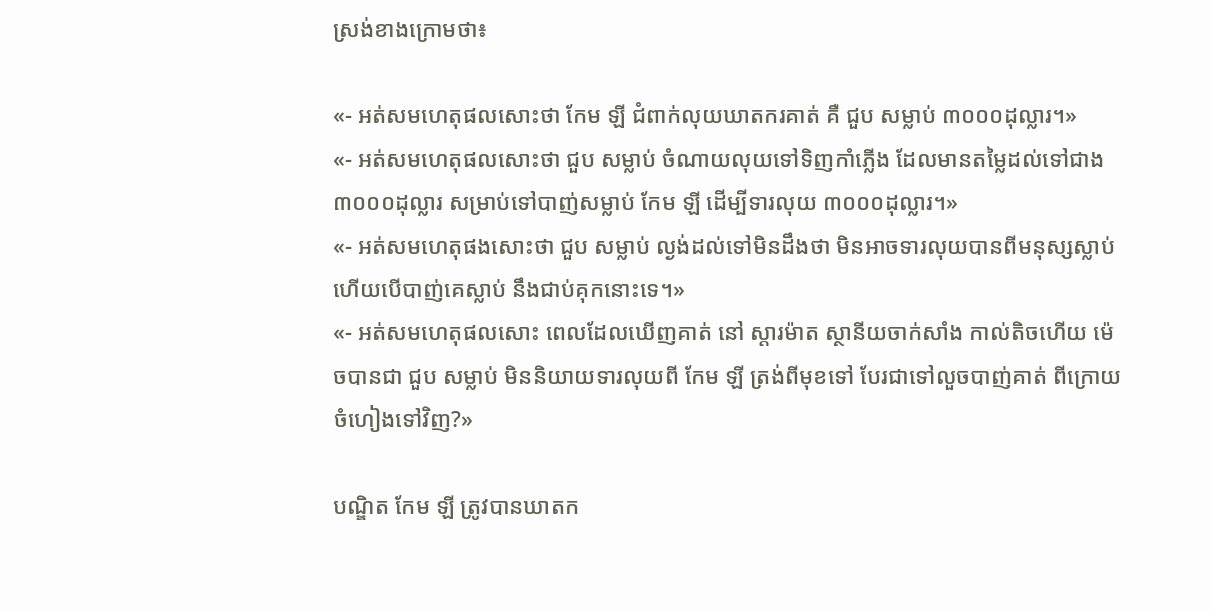ស្រង់ខាងក្រោមថា៖

«- អត់សមហេតុផលសោះថា កែម ឡី ជំពាក់លុយឃាតករគាត់ គឺ ជួប សម្លាប់ ៣០០០ដុល្លារ។»
«- អត់សមហេតុផលសោះថា ជួប សម្លាប់ ចំណាយលុយទៅទិញកាំភ្លើង ដែលមានតម្លៃដល់ទៅជាង៣០០០ដុល្លារ សម្រាប់ទៅបាញ់សម្លាប់ កែម ឡី ដើម្បីទារលុយ ៣០០០ដុល្លារ។»
«- អត់សមហេតុផងសោះថា ជួប សម្លាប់ ល្ងង់ដល់ទៅមិនដឹងថា មិនអាចទារលុយបានពីមនុស្សស្លាប់ ហើយបើបាញ់គេស្លាប់ នឹងជាប់គុកនោះទេ។»
«- អត់សមហេតុផលសោះ ពេលដែលឃើញគាត់ នៅ ស្តារម៉ាត ស្ថានីយចាក់សាំង កាល់តិចហើយ ម៉េចបានជា ជួប សម្លាប់ មិននិយាយទារលុយពី កែម ឡី ត្រង់ពីមុខទៅ បែរជាទៅលួចបាញ់គាត់ ពីក្រោយចំហៀងទៅវិញ?»

បណ្ឌិត កែម ឡី ត្រូវបានឃាតក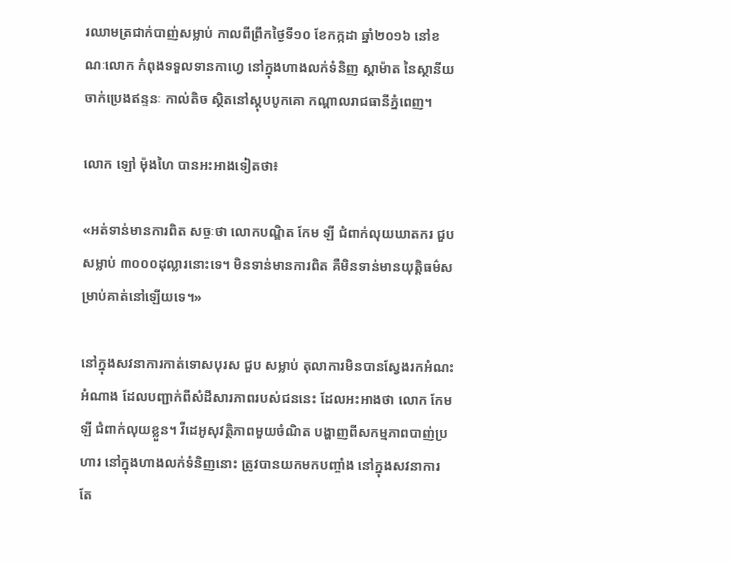រឈាមត្រជាក់បាញ់សម្លាប់ កាលពីព្រឹកថ្ងៃទី១០ ខែកក្កដា ឆ្នាំ២០១៦ នៅខណៈលោក កំពុងទទួលទានកាហ្វេ នៅក្នុងហាងលក់ទំនិញ ស្តាម៉ាត នៃស្ថានីយចាក់ប្រេងឥន្ទនៈ កាល់តិច ស្ថិតនៅស្ដុបបូកគោ កណ្ដាលរាជធានីភ្នំពេញ។

លោក ឡៅ ម៉ុងហៃ បានអះអាងទៀតថា៖

«អត់ទាន់មានការពិត សច្ចៈថា លោកបណ្ឌិត កែម ឡី ជំពាក់លុយឃាតករ ជួប សម្លាប់ ៣០០០ដុល្លារនោះទេ។ មិនទាន់មានការពិត គឺមិនទាន់មានយុត្តិធម៌សម្រាប់គាត់នៅឡើយទេ។»

នៅក្នុងសវនាការកាត់ទោសបុរស ជួប សម្លាប់ តុលាការមិនបានស្វែងរកអំណះអំណាង ដែលបញ្ជាក់ពីសំដីសារភាពរបស់ជននេះ ដែលអះអាងថា លោក កែម ឡី ជំពាក់លុយខ្លួន។ វីដេអូសុវត្ថិភាពមួយចំណិត បង្ហាញពីសកម្មភាពបាញ់ប្រហារ នៅក្នុងហាងលក់ទំនិញនោះ ត្រូវបានយកមកបញ្ចាំង នៅក្នុងសវនាការ តែ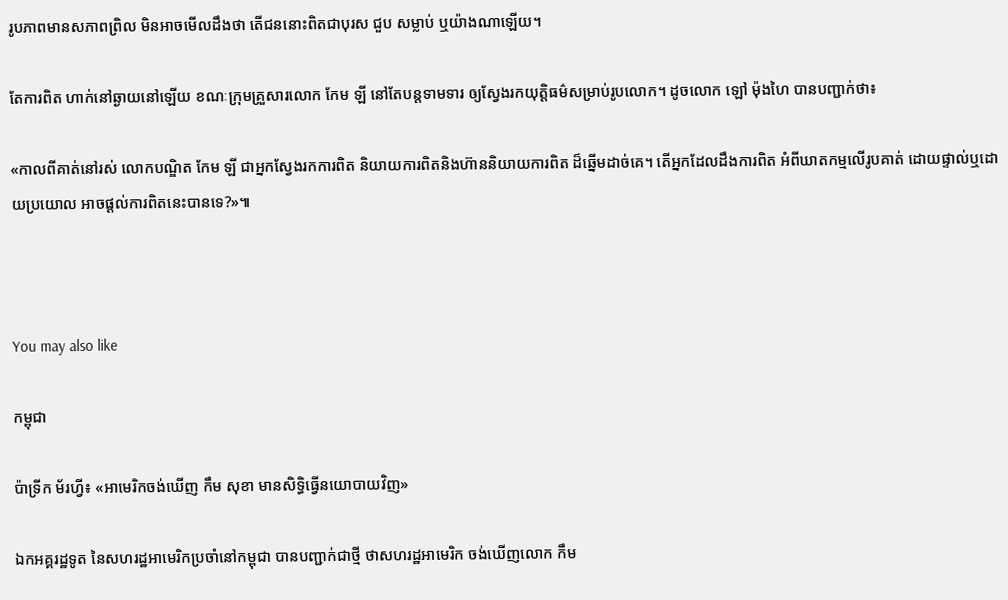រូបភាពមានសភាពព្រិល មិនអាចមើលដឹងថា តើជននោះពិតជាបុរស ជួប សម្លាប់ ឬយ៉ាងណាឡើយ។

តែការពិត ហាក់នៅឆ្ងាយនៅឡើយ ខណៈក្រុមគ្រួសារលោក កែម ឡី នៅតែបន្តទាមទារ ឲ្យស្វែងរកយុត្តិធម៌សម្រាប់រូបលោក។ ដូចលោក ឡៅ ម៉ុងហៃ បានបញ្ជាក់ថា៖

«កាលពីគាត់នៅរស់ លោកបណ្ឌិត កែម ឡី ជាអ្នកស្វែងរកការពិត និយាយការពិតនិងហ៊ាននិយាយការពិត ដ៏ឆ្នើមដាច់គេ។ តើអ្នកដែលដឹងការពិត អំពីឃាតកម្មលើរូបគាត់ ដោយផ្ទាល់ឬដោយប្រយោល អាចផ្តល់ការពិតនេះបានទេ?»៕



You may also like

កម្ពុជា

ប៉ាទ្រីក ម័រហ្វី៖ «អាមេរិកចង់ឃើញ កឹម សុខា មានសិទ្ធិធ្វើនយោបាយវិញ»

ឯកអគ្គរដ្ឋទូត នៃសហរដ្ឋអាមេរិកប្រចាំនៅកម្ពុជា បានបញ្ជាក់ជាថ្មី ថាសហរដ្ឋអាមេរិក ចង់ឃើញលោក កឹម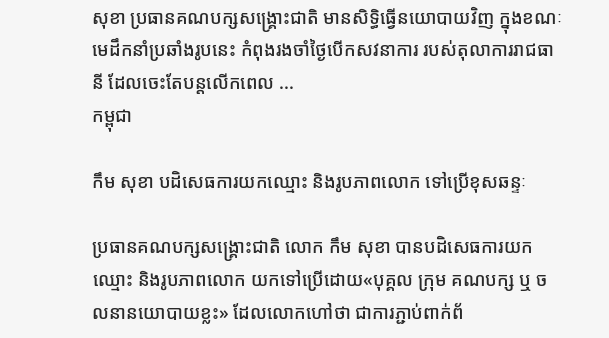សុខា ប្រធានគណបក្សសង្គ្រោះជាតិ មានសិទ្ធិធ្វើនយោបាយវិញ ក្នុងខណៈមេដឹកនាំប្រឆាំងរូបនេះ កំពុងរងចាំថ្ងៃបើកសវនាការ របស់តុលាការរាជធានី ដែលចេះតែបន្តលើកពេល ...
កម្ពុជា

កឹម សុខា បដិសេធការយកឈ្មោះ និងរូបភាពលោក ទៅប្រើខុសឆន្ទៈ

ប្រធានគណបក្សសង្គ្រោះជាតិ លោក កឹម សុខា បានបដិសេធការយកឈ្មោះ និងរូបភាពលោក យកទៅប្រើដោយ«បុគ្គល ក្រុម គណបក្ស ឬ ចលនានយោបាយខ្លះ» ដែលលោកហៅថា ជាការភ្ជាប់ពាក់ព័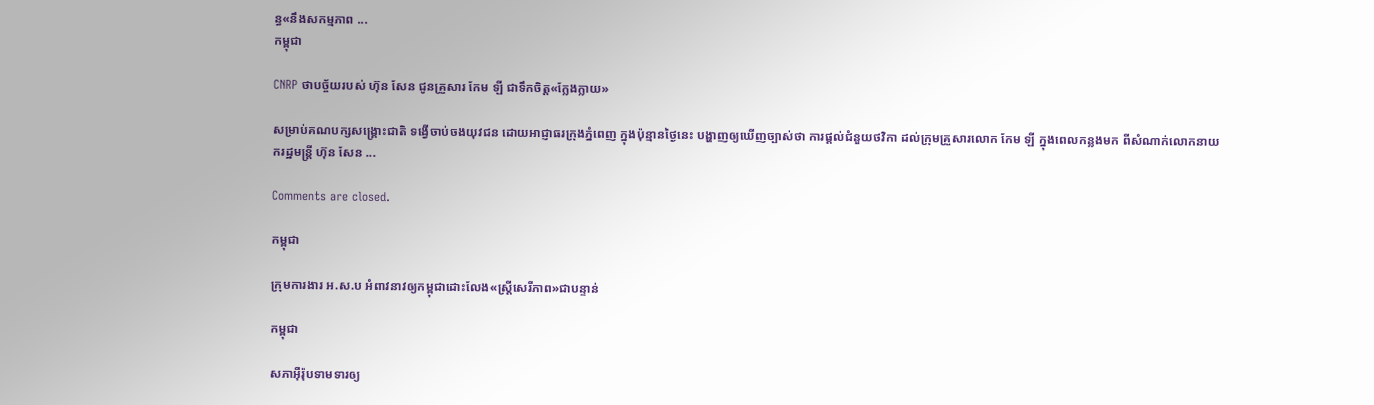ន្ធ«នឹងសកម្មភាព ...
កម្ពុជា

CNRP ថាបច្ច័យរបស់ ហ៊ុន សែន ជូនគ្រួសារ កែម ឡី ជាទឹកចិត្ត«ក្លែងក្លាយ»

សម្រាប់គណបក្សសង្គ្រោះជាតិ ទង្វើចាប់ចងយុវជន ដោយអាជ្ញាធរក្រុងភ្នំពេញ ក្នុងប៉ុន្មានថ្ងៃនេះ បង្ហាញឲ្យឃើញច្បាស់ថា ការផ្ដល់ជំនួយថវិកា ដល់ក្រុមគ្រួសារលោក កែម ឡី ក្នុងពេលកន្លងមក ពីសំណាក់លោកនាយករដ្ឋមន្ត្រី ហ៊ុន សែន ...

Comments are closed.

កម្ពុជា

ក្រុមការងារ អ.ស.ប អំពាវនាវឲ្យកម្ពុជាដោះលែង«ស្ត្រីសេរីភាព»ជាបន្ទាន់

កម្ពុជា

សភាអ៊ឺរ៉ុបទាមទារឲ្យ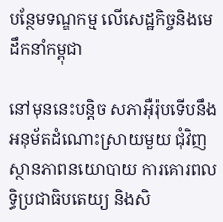បន្ថែមទណ្ឌកម្ម លើសេដ្ឋកិច្ចនិងមេដឹកនាំកម្ពុជា

នៅមុននេះបន្តិច សភាអ៊ឺរ៉ុបទើបនឹងអនុម័តដំណោះស្រាយមួយ ជុំវិញស្ថានភាពនយោបាយ ការគោរពលទ្ធិប្រជាធិបតេយ្យ និងសិ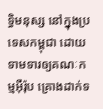ទ្ធិមនុស្ស នៅក្នុងប្រទេសកម្ពុជា ដោយទាមទារឲ្យគណៈកម្មអ៊ឺរ៉ុប គ្រោងដាក់ទ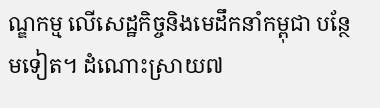ណ្ឌកម្ម លើសេដ្ឋកិច្ចនិងមេដឹកនាំកម្ពុជា បន្ថែមទៀត។ ដំណោះស្រាយ៧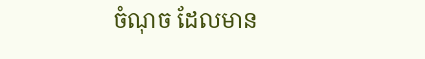ចំណុច ដែលមាន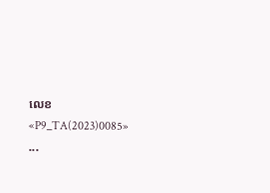លេខ «P9_TA(2023)0085» ...